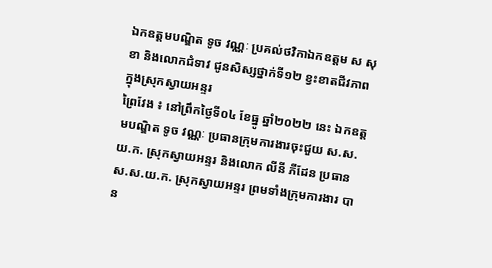ឯកឧត្តមបណ្ឌិត ទូច វណ្ណៈ ប្រគល់ថវិកាឯកឧត្តម ស សុខា និងលោកជំទាវ ជូនសិស្សថ្នាក់ទី១២ ខ្វះខាតជីវភាពក្នុងស្រុកស្វាយអន្ទរ
ព្រៃវែង ៖ នៅព្រឹកថ្ងៃទី០៤ ខែធ្នូ ឆ្នាំ២០២២ នេះ ឯកឧត្តមបណ្ឌិត ទូច វណ្ណៈ ប្រធានក្រុមការងារចុះជួយ ស.ស.យ.ក. ស្រុកស្វាយអន្ទរ និងលោក លីនី ភីដែន ប្រធាន ស.ស.យ.ក. ស្រុកស្វាយអន្ទរ ព្រមទាំងក្រុមការងារ បាន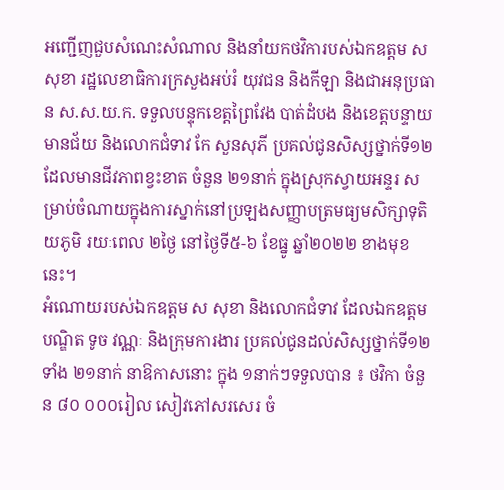អញ្ជើញជួបសំណេះសំណាល និងនាំយកថវិការបស់ឯកឧត្តម ស សុខា រដ្ឋលេខាធិការក្រសួងអប់រំ យុវជន និងកីឡា និងជាអនុប្រធាន ស.ស.យ.ក. ទទួលបន្ទុកខេត្តព្រៃវែង បាត់ដំបង និងខេត្តបន្ទាយមានជ័យ និងលោកជំទាវ កែ សួនសុភី ប្រគល់ជូនសិស្សថ្នាក់ទី១២ ដែលមានជីវភាពខ្វះខាត ចំនួន ២១នាក់ ក្នុងស្រុកស្វាយអន្ទរ សម្រាប់ចំណាយក្នុងការស្នាក់នៅប្រឡងសញ្ញាបត្រមធ្យមសិក្សាទុតិយភូមិ រយៈពេល ២ថ្ងៃ នៅថ្ងៃទី៥-៦ ខែធ្នូ ឆ្នាំ២០២២ ខាងមុខនេះ។
អំណោយរបស់ឯកឧត្តម ស សុខា និងលោកជំទាវ ដែលឯកឧត្តមបណ្ឌិត ទូច វណ្ណៈ និងក្រុមការងារ ប្រគល់ជូនដល់សិស្សថ្នាក់ទី១២ ទាំង ២១នាក់ នាឱកាសនោះ ក្នុង ១នាក់ៗទទួលបាន ៖ ថវិកា ចំនួន ៨០ ០០០រៀល សៀវភៅសរសេរ ចំ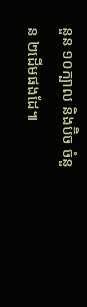នួន ១០ក្បាល និងប៊ិច ចំនួន ២ដើមផងដែ៕